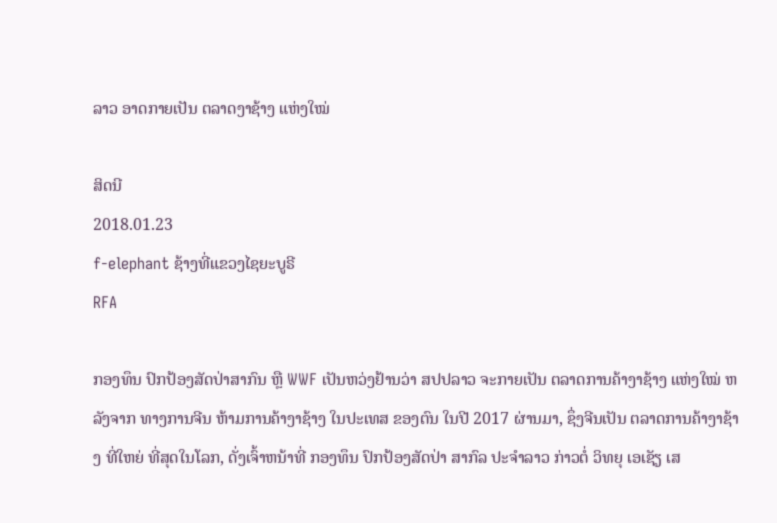ລາວ ອາດກາຍເປັນ ຕລາດງາຊ້າງ ແຫ່ງໃໝ່

ສິດນີ
2018.01.23
f-elephant ຊ້າງທີ່ແຂວງໄຊຍະບູຣີ
RFA

ກອງທຶນ ປົກປ້ອງສັດປ່າສາກົນ ຫຼື WWF ເປັນຫວ່ງຢ້ານວ່າ ສປປລາວ ຈະກາຍເປັນ ຕລາດການຄ້າງາຊ້າງ ແຫ່ງໃໝ່ ຫລັງຈາກ ທາງການຈີນ ຫ້າມການຄ້າງາຊ້າງ ໃນປະເທສ ຂອງຕົນ ໃນປີ 2017 ຜ່ານມາ, ຊຶ່ງຈີນເປັນ ຕລາດການຄ້າງາຊ້າງ ທີ່ໃຫຍ່ ທີ່ສຸດໃນໂລກ, ດັ່ງເຈົ້າຫນ້າທີ່ ກອງທຶນ ປົກປ້ອງສັດປ່າ ສາກົລ ປະຈຳລາວ ກ່າວຕໍ່ ວິທຍຸ ເອເຊັຽ ເສ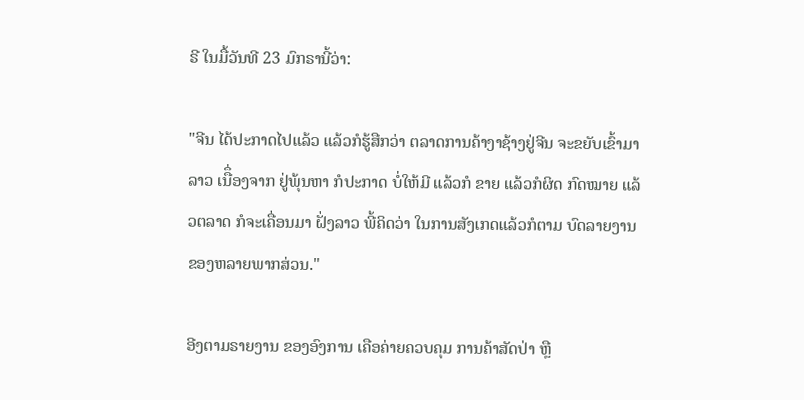ຣີ ໃນມື້ວັນທີ 23 ມົກຣານີ້ວ່າ:

"ຈີນ ໄດ້ປະກາດໄປແລ້ວ ແລ້ວກໍຮູ້ສືກວ່າ ຕລາດການຄ້າງາຊ້າງຢູ່ຈີນ ຈະຂຍັບເຂົ້າມາລາວ ເນືຶ່ອງຈາກ ຢູ່ພຸ້ນຫາ ກໍປະກາດ ບໍ່ໃຫ້ມີ ແລ້ວກໍ ຂາຍ ແລ້ວກໍຜິດ ກົດໝາຍ ແລ້ວຕລາດ ກໍຈະເຄື່ອນມາ ຝັ່ງລາວ ພີ້ຄິດວ່າ ໃນການສັງເກດແລ້ວກໍຕາມ ບົດລາຍງານ ຂອງຫລາຍພາກສ່ວນ."

ອີງຕາມຣາຍງານ ຂອງອົງການ ເຄືອຄ່າຍຄວບຄຸມ ການຄ້າສັດປ່າ ຫຼື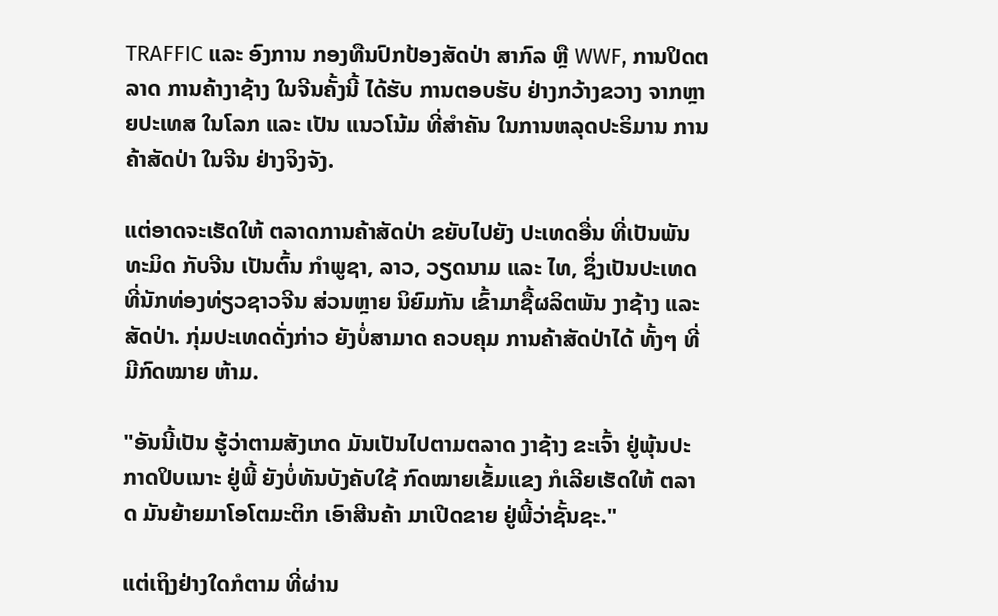TRAFFIC ແລະ ອົງການ ກອງທືນປົກປ້ອງສັດປ່າ ສາກົລ ຫຼື WWF, ການປິດຕລາດ ການຄ້າງາຊ້າງ ໃນຈີນຄັ້ງນີ້ ໄດ້ຮັບ ການຕອບຮັບ ຢ່າງກວ້າງຂວາງ ຈາກຫຼາຍປະເທສ ໃນໂລກ ແລະ ເປັນ ແນວໂນ້ມ ທີ່ສຳຄັນ ໃນການຫລຸດປະຣິມານ ການຄ້າສັດປ່າ ໃນຈີນ ຢ່າງຈິງຈັງ.

ແຕ່ອາດຈະເຮັດໃຫ້ ຕລາດການຄ້າສັດປ່າ ຂຍັບໄປຍັງ ປະເທດອື່ນ ທີ່ເປັນພັນທະມິດ ກັບຈີນ ເປັນຕົ້ນ ກຳພູຊາ, ລາວ, ວຽດນາມ ແລະ ໄທ, ຊຶ່ງເປັນປະເທດ ທີ່ນັກທ່ອງທ່ຽວຊາວຈີນ ສ່ວນຫຼາຍ ນິຍົມກັນ ເຂົ້າມາຊື້ຜລິຕພັນ ງາຊ້າງ ແລະ ສັດປ່າ. ກຸ່ມປະເທດດັ່ງກ່າວ ຍັງບໍ່ສາມາດ ຄວບຄຸມ ການຄ້າສັດປ່າໄດ້ ທັ້ງໆ ທີ່ມີກົດໝາຍ ຫ້າມ.

"ອັນນີ້ເປັນ ຮູ້ວ່າຕາມສັງເກດ ມັນເປັນໄປຕາມຕລາດ ງາຊ້າງ ຂະເຈົ້າ ຢູ່ພຸ້ນປະກາດປິບເນາະ ຢູ່ພີ້ ຍັງບໍ່ທັນບັງຄັບໃຊ້ ກົດໝາຍເຂັ້ມແຂງ ກໍເລີຍເຮັດໃຫ້ ຕລາດ ມັນຍ້າຍມາໂອໂຕມະຕິກ ເອົາສີນຄ້າ ມາເປີດຂາຍ ຢູ່ພີ້ວ່າຊັ້ນຊະ."

ແຕ່ເຖິງຢ່າງໃດກໍຕາມ ທີ່ຜ່ານ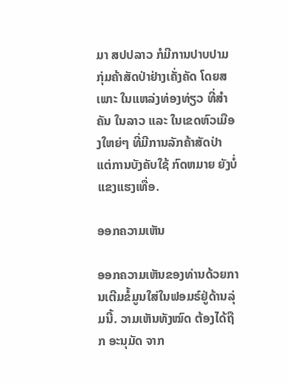ມາ ສປປລາວ ກໍມີການປາບປາມ ກຸ່ມຄ້າສັດປ່າຢ່າງເຄັ່ງຄັດ ໂດຍສເພາະ ໃນແຫລ່ງທ່ອງທ່ຽວ ທີ່ສຳຄັນ ໃນລາວ ແລະ ໃນເຂດຫົວເມືອງໃຫຍ່ໆ ທີ່ມີການລັກຄ້າສັດປ່າ ແຕ່ການບັງຄັບໃຊ້ ກົດຫມາຍ ຍັງບໍ່ແຂງແຮງເທື່ອ.

ອອກຄວາມເຫັນ

ອອກຄວາມເຫັນຂອງທ່ານດ້ວຍການເຕີມຂໍ້ມູນໃສ່ໃນຟອມຣ໌ຢູ່ດ້ານລຸ່ມນີ້. ວາມເຫັນທັງໝົດ ຕ້ອງໄດ້ຖືກ ອະນຸມັດ ຈາກ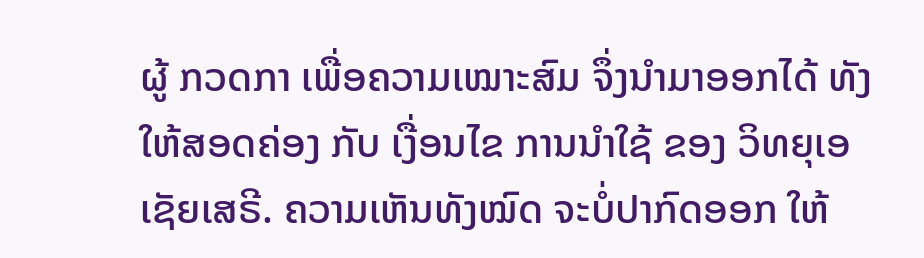ຜູ້ ກວດກາ ເພື່ອຄວາມເໝາະສົມ ຈຶ່ງນໍາມາອອກໄດ້ ທັງໃຫ້ສອດຄ່ອງ ກັບ ເງື່ອນໄຂ ການນຳໃຊ້ ຂອງ ວິທຍຸເອເຊັຍເສຣີ. ຄວາມເຫັນທັງໝົດ ຈະບໍ່ປາກົດອອກ ໃຫ້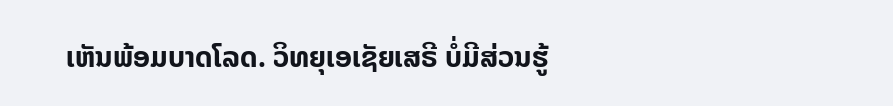ເຫັນພ້ອມບາດໂລດ. ວິທຍຸເອເຊັຍເສຣີ ບໍ່ມີສ່ວນຮູ້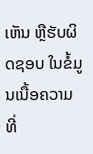ເຫັນ ຫຼືຮັບຜິດຊອບ ໃນຂໍ້ມູນເນື້ອຄວາມ ທີ່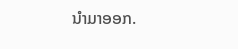ນໍາມາອອກ.